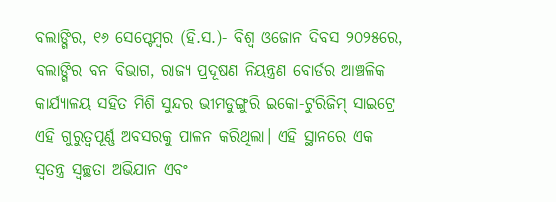ବଲାଙ୍ଗିର, ୧୬ ସେପ୍ଟେମ୍ବର (ହି.ସ.)- ବିଶ୍ୱ ଓଜୋନ ଦିବସ ୨୦୨୫ରେ, ବଲାଙ୍ଗିର ବନ ବିଭାଗ, ରାଜ୍ୟ ପ୍ରଦୂଷଣ ନିୟନ୍ତ୍ରଣ ବୋର୍ଡର ଆଞ୍ଚଳିକ କାର୍ଯ୍ୟାଳୟ ସହିତ ମିଶି ସୁନ୍ଦର ଭୀମଡୁଙ୍ଗୁରି ଇକୋ-ଟୁରିଜିମ୍ ସାଇଟ୍ରେ ଏହି ଗୁରୁତ୍ୱପୂର୍ଣ୍ଣ ଅବସରକୁ ପାଳନ କରିଥିଲା। ଏହି ସ୍ଥାନରେ ଏକ ସ୍ୱତନ୍ତ୍ର ସ୍ୱଚ୍ଛତା ଅଭିଯାନ ଏବଂ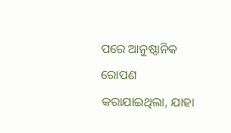ପରେ ଆନୁଷ୍ଠାନିକ ରୋପଣ କରାଯାଇଥିଲା, ଯାହା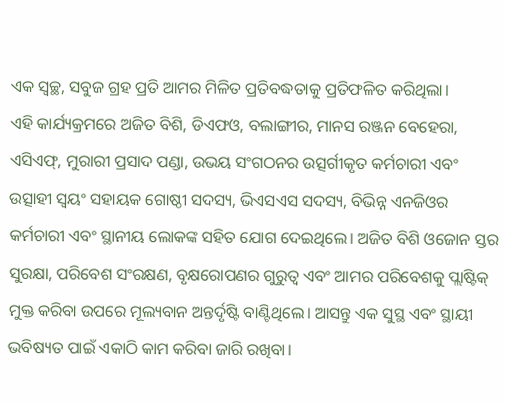ଏକ ସ୍ୱଚ୍ଛ, ସବୁଜ ଗ୍ରହ ପ୍ରତି ଆମର ମିଳିତ ପ୍ରତିବଦ୍ଧତାକୁ ପ୍ରତିଫଳିତ କରିଥିଲା।
ଏହି କାର୍ଯ୍ୟକ୍ରମରେ ଅଜିତ ବିଶି, ଡିଏଫଓ, ବଲାଙ୍ଗୀର, ମାନସ ରଞ୍ଜନ ବେହେରା, ଏସିଏଫ୍, ମୁରାରୀ ପ୍ରସାଦ ପଣ୍ଡା, ଉଭୟ ସଂଗଠନର ଉତ୍ସର୍ଗୀକୃତ କର୍ମଚାରୀ ଏବଂ ଉତ୍ସାହୀ ସ୍ୱୟଂ ସହାୟକ ଗୋଷ୍ଠୀ ସଦସ୍ୟ, ଭିଏସଏସ ସଦସ୍ୟ, ବିଭିନ୍ନ ଏନଜିଓର କର୍ମଚାରୀ ଏବଂ ସ୍ଥାନୀୟ ଲୋକଙ୍କ ସହିତ ଯୋଗ ଦେଇଥିଲେ। ଅଜିତ ବିଶି ଓଜୋନ ସ୍ତର ସୁରକ୍ଷା, ପରିବେଶ ସଂରକ୍ଷଣ, ବୃକ୍ଷରୋପଣର ଗୁରୁତ୍ୱ ଏବଂ ଆମର ପରିବେଶକୁ ପ୍ଲାଷ୍ଟିକ୍ ମୁକ୍ତ କରିବା ଉପରେ ମୂଲ୍ୟବାନ ଅନ୍ତର୍ଦୃଷ୍ଟି ବାଣ୍ଟିଥିଲେ। ଆସନ୍ତୁ ଏକ ସୁସ୍ଥ ଏବଂ ସ୍ଥାୟୀ ଭବିଷ୍ୟତ ପାଇଁ ଏକାଠି କାମ କରିବା ଜାରି ରଖିବା।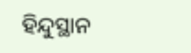ହିନ୍ଦୁସ୍ଥାନ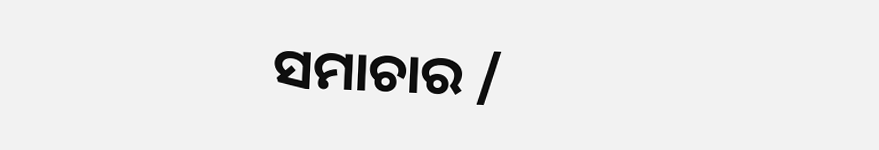ସମାଚାର /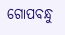ଗୋପବନ୍ଧୁ